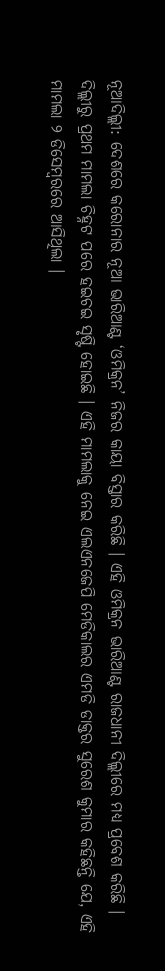ନୂଆଦିଲ୍ଲୀ: ଦେଶରେ କରୋନାର ନୂଆ ଭାରିଆଣ୍ଟ ‘ଓମିକ୍ରନ’ ନିଜର କାୟା ବିସ୍ତାର କରିଛି । ଏହି ଓମିକ୍ରନ ଭାରିଆଣ୍ଟ ରାଜଧାନୀ ଦିଲ୍ଲୀରେ ମଧ୍ୟ ପ୍ରବେଶ କରିଛି । ଦିଲ୍ଲୀରୁ ପ୍ରଥମ ମାମଲା ଚିହ୍ନଟ ପରେ ହଇଚଇ ସୃଷ୍ଟି ହୋଇଛି । ଏହି ମାମଲାକୁ ନେଇ ଏଲଏନଜେପି ମେଡିକାଲର ଏମଡି ଡାକ୍ତର ସୁରେଶ କୁମାର କହିଛନ୍ତି ଯେ, ଏହି ମାମଲା ୨ ଡିସେମ୍ବରରେ ଆସିଥିଲା ।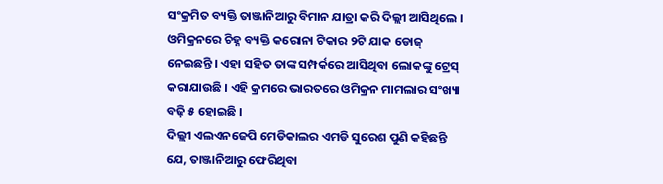ସଂକ୍ରମିତ ବ୍ୟକ୍ତି ତାଞ୍ଜାନିଆରୁ ବିମାନ ଯାତ୍ରା କରି ଦିଲ୍ଲୀ ଆସିଥିଲେ । ଓମିକ୍ରନରେ ଚିହ୍ନ ବ୍ୟକ୍ତି କରୋନା ଟିକାର ୨ଟି ଯାକ ଡୋଜ୍ ନେଇଛନ୍ତି । ଏହା ସହିତ ତାଙ୍କ ସମ୍ପର୍କରେ ଆସିଥିବା ଲୋକଙ୍କୁ ଟ୍ରେସ୍ କରାଯାଉଛି । ଏହି କ୍ରମରେ ଭାରତରେ ଓମିକ୍ରନ ମାମଲାର ସଂଖ୍ୟା ବଢ଼ି ୫ ହୋଇଛି ।
ଦିଲ୍ଲୀ ଏଲଏନଜେପି ମେଡିକାଲର ଏମଡି ସୁରେଶ ପୁଣି କହିଛନ୍ତି ଯେ, ତାଞ୍ଜାନିଆରୁ ଫେରିଥିବା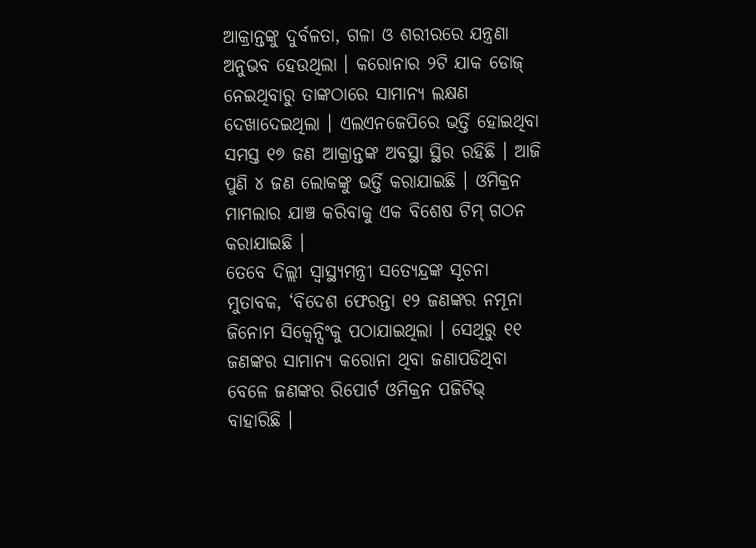ଆକ୍ରାନ୍ତଙ୍କୁ ଦୁର୍ବଳତା, ଗଳା ଓ ଶରୀରରେ ଯନ୍ତ୍ରଣା ଅନୁଭବ ହେଉଥିଲା । କରୋନାର ୨ଟି ଯାକ ଡୋଜ୍ ନେଇଥିବାରୁ ତାଙ୍କଠାରେ ସାମାନ୍ୟ ଲକ୍ଷଣ ଦେଖାଦେଇଥିଲା । ଏଲଏନଜେପିରେ ଭର୍ତ୍ତି ହୋଇଥିବା ସମସ୍ତ ୧୭ ଜଣ ଆକ୍ରାନ୍ତଙ୍କ ଅବସ୍ଥା ସ୍ଥିର ରହିଛି । ଆଜି ପୁଣି ୪ ଜଣ ଲୋକଙ୍କୁ ଭର୍ତ୍ତି କରାଯାଇଛି । ଓମିକ୍ରନ ମାମଲାର ଯାଞ୍ଚ କରିବାକୁ ଏକ ବିଶେଷ ଟିମ୍ ଗଠନ କରାଯାଇଛି ।
ତେବେ ଦିଲ୍ଲୀ ସ୍ୱାସ୍ଥ୍ୟମନ୍ତ୍ରୀ ସତ୍ୟେନ୍ଦ୍ରଙ୍କ ସୂଚନା ମୁତାବକ, ‘ବିଦେଶ ଫେରନ୍ତା ୧୨ ଜଣଙ୍କର ନମୂନା ଜିନୋମ ସିକ୍ୱେନ୍ସିଂକୁ ପଠାଯାଇଥିଲା । ସେଥିରୁ ୧୧ ଜଣଙ୍କର ସାମାନ୍ୟ କରୋନା ଥିବା ଜଣାପଡିଥିବା ବେଳେ ଜଣଙ୍କର ରିପୋର୍ଟ ଓମିକ୍ରନ ପଜିଟିଭ୍ ବାହାରିଛି ।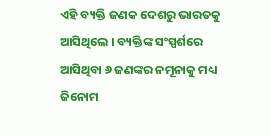ଏହି ବ୍ୟକ୍ତି ଜଣକ ଦେଶରୁ ଭାରତକୁ ଆସିଥିଲେ । ବ୍ୟକ୍ତିଙ୍କ ସଂସ୍ପର୍ଶରେ ଆସିଥିବା ୬ ଜଣଙ୍କର ନମୂନାକୁ ମଧ୍ୟ ଜିନୋମ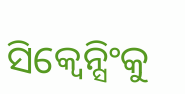ସିକ୍ୱେନ୍ସିଂକୁ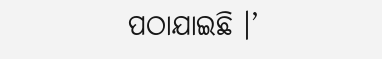ପଠାଯାଇଛି ।’